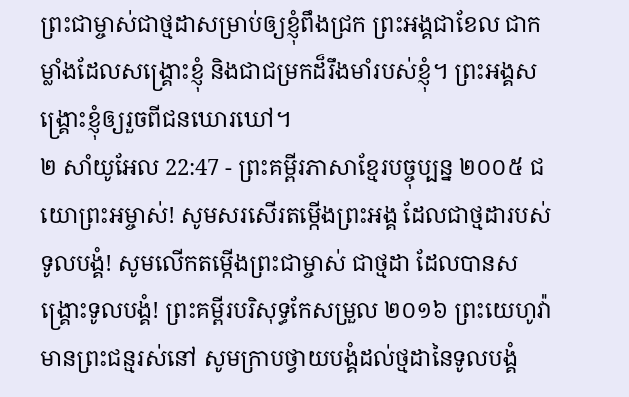ព្រះជាម្ចាស់ជាថ្មដាសម្រាប់ឲ្យខ្ញុំពឹងជ្រក ព្រះអង្គជាខែល ជាកម្លាំងដែលសង្គ្រោះខ្ញុំ និងជាជម្រកដ៏រឹងមាំរបស់ខ្ញុំ។ ព្រះអង្គសង្គ្រោះខ្ញុំឲ្យរួចពីជនឃោរឃៅ។
២ សាំយូអែល 22:47 - ព្រះគម្ពីរភាសាខ្មែរបច្ចុប្បន្ន ២០០៥ ជយោព្រះអម្ចាស់! សូមសរសើរតម្កើងព្រះអង្គ ដែលជាថ្មដារបស់ទូលបង្គំ! សូមលើកតម្កើងព្រះជាម្ចាស់ ជាថ្មដា ដែលបានសង្គ្រោះទូលបង្គំ! ព្រះគម្ពីរបរិសុទ្ធកែសម្រួល ២០១៦ ព្រះយេហូវ៉ាមានព្រះជន្មរស់នៅ សូមក្រាបថ្វាយបង្គំដល់ថ្មដានៃទូលបង្គំ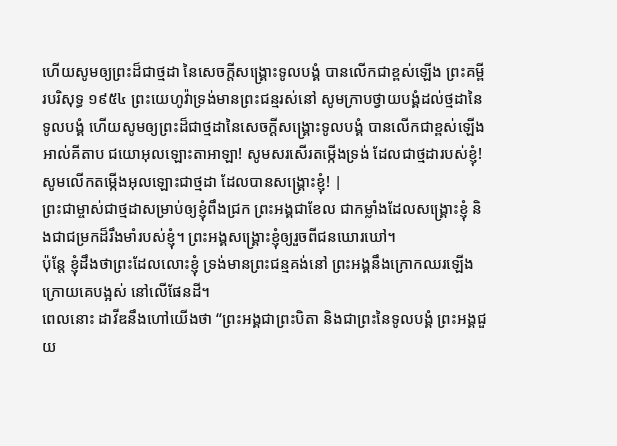ហើយសូមឲ្យព្រះដ៏ជាថ្មដា នៃសេចក្ដីសង្គ្រោះទូលបង្គំ បានលើកជាខ្ពស់ឡើង ព្រះគម្ពីរបរិសុទ្ធ ១៩៥៤ ព្រះយេហូវ៉ាទ្រង់មានព្រះជន្មរស់នៅ សូមក្រាបថ្វាយបង្គំដល់ថ្មដានៃទូលបង្គំ ហើយសូមឲ្យព្រះដ៏ជាថ្មដានៃសេចក្ដីសង្គ្រោះទូលបង្គំ បានលើកជាខ្ពស់ឡើង អាល់គីតាប ជយោអុលឡោះតាអាឡា! សូមសរសើរតម្កើងទ្រង់ ដែលជាថ្មដារបស់ខ្ញុំ! សូមលើកតម្កើងអុលឡោះជាថ្មដា ដែលបានសង្គ្រោះខ្ញុំ! |
ព្រះជាម្ចាស់ជាថ្មដាសម្រាប់ឲ្យខ្ញុំពឹងជ្រក ព្រះអង្គជាខែល ជាកម្លាំងដែលសង្គ្រោះខ្ញុំ និងជាជម្រកដ៏រឹងមាំរបស់ខ្ញុំ។ ព្រះអង្គសង្គ្រោះខ្ញុំឲ្យរួចពីជនឃោរឃៅ។
ប៉ុន្តែ ខ្ញុំដឹងថាព្រះដែលលោះខ្ញុំ ទ្រង់មានព្រះជន្មគង់នៅ ព្រះអង្គនឹងក្រោកឈរឡើងក្រោយគេបង្អស់ នៅលើផែនដី។
ពេលនោះ ដាវីឌនឹងហៅយើងថា “ព្រះអង្គជាព្រះបិតា និងជាព្រះនៃទូលបង្គំ ព្រះអង្គជួយ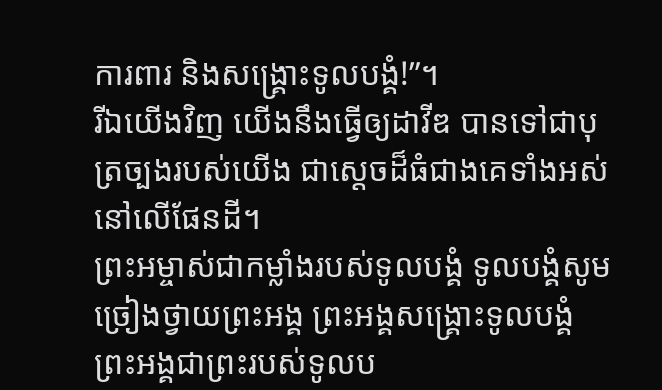ការពារ និងសង្គ្រោះទូលបង្គំ!”។
រីឯយើងវិញ យើងនឹងធ្វើឲ្យដាវីឌ បានទៅជាបុត្រច្បងរបស់យើង ជាស្ដេចដ៏ធំជាងគេទាំងអស់នៅលើផែនដី។
ព្រះអម្ចាស់ជាកម្លាំងរបស់ទូលបង្គំ ទូលបង្គំសូមច្រៀងថ្វាយព្រះអង្គ ព្រះអង្គសង្គ្រោះទូលបង្គំ ព្រះអង្គជាព្រះរបស់ទូលប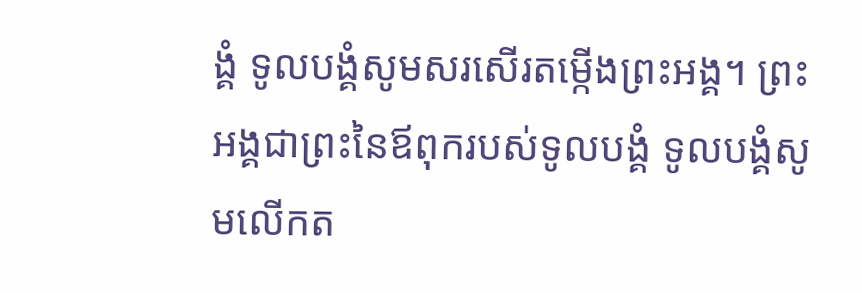ង្គំ ទូលបង្គំសូមសរសើរតម្កើងព្រះអង្គ។ ព្រះអង្គជាព្រះនៃឪពុករបស់ទូលបង្គំ ទូលបង្គំសូមលើកត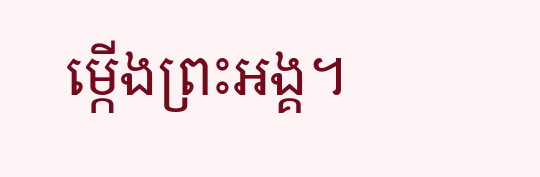ម្កើងព្រះអង្គ។